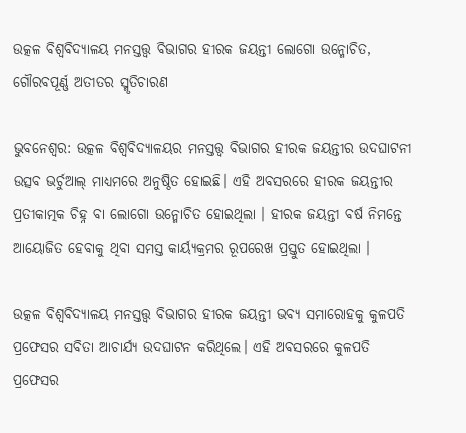ଉତ୍କଳ ବିଶ୍ଵବିଦ୍ୟାଳୟ ମନସ୍ତତ୍ତ୍ୱ ବିଭାଗର ହୀରକ ଜୟନ୍ତୀ ଲୋଗୋ ଉନ୍ମୋଚିତ, ଗୌରବପୂର୍ଣ୍ଣ ଅତୀତର ସ୍ମୃତିଚାରଣ

ଭୁବନେଶ୍ୱର: ଉତ୍କଳ ବିଶ୍ଵବିଦ୍ୟାଳୟର ମନସ୍ତତ୍ତ୍ୱ ବିଭାଗର ହୀରକ ଜୟନ୍ତୀର ଉଦଘାଟନୀ ଉତ୍ସବ ଭର୍ଚୁଆଲ୍ ମାଧ୍ୟମରେ ଅନୁଷ୍ଠିତ ହୋଇଛି। ଏହି ଅବସରରେ ହୀରକ ଜୟନ୍ତୀର ପ୍ରତୀକାତ୍ମକ ଚିହ୍ନ ବା ଲୋଗୋ ଉନ୍ମୋଚିତ ହୋଇଥିଲା । ହୀରକ ଜୟନ୍ତୀ ବର୍ଷ ନିମନ୍ତେ ଆୟୋଜିତ ହେବାକୁ ଥିବା ସମସ୍ତ କାର୍ୟ୍ୟକ୍ରମର ରୂପରେଖ ପ୍ରସ୍ତୁତ ହୋଇଥିଲା ।

ଉତ୍କଳ ବିଶ୍ଵବିଦ୍ୟାଳୟ ମନସ୍ତତ୍ତ୍ୱ ବିଭାଗର ହୀରକ ଜୟନ୍ତୀ ଭବ୍ୟ ସମାରୋହକୁ କୁଳପତି ପ୍ରଫେସର ସବିତା ଆଚାର୍ଯ୍ୟ ଉଦଘାଟନ କରିଥିଲେ। ଏହି ଅବସରରେ କୁଳପତି ପ୍ରଫେସର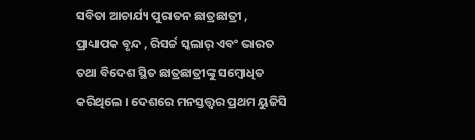ସବିତା ଆଚାର୍ଯ୍ୟ ପୁରାତନ ଛାତ୍ରଛାତ୍ରୀ , ପ୍ରାଧ୍ୟାପକ ବୃନ୍ଦ , ରିସର୍ଚ୍ଚ ସ୍କଲାର୍ ଏବଂ ଭାରତ ତଥା ବିଦେଶ ସ୍ଥିତ ଛାତ୍ରଛାତ୍ରୀଙ୍କୁ ସମ୍ବୋଧିତ କରିଥିଲେ । ଦେଶରେ ମନସ୍ତତ୍ତ୍ୱର ପ୍ରଥମ ୟୁଜିସି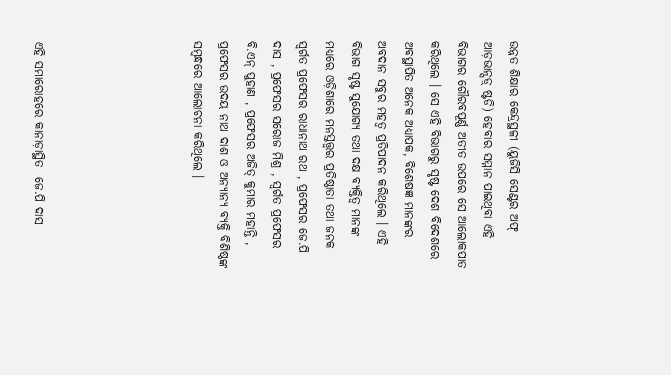ଉନ୍ନତ ଶିକ୍ଷାର କେନ୍ଦ୍ରସ୍ଥଳୀ (ୟୁଜିସି ସେଣ୍ଟର ଅଫ୍ ଆଡ଼ଭାନ୍ସଡ଼୍ ଷ୍ଟଡି) ହେବାର ସମ୍ମାନ ପାଇଥିବା ଏହି ବିଭାଗର ଗୌରବପୂର୍ଣ୍ଣ ଅତୀତ ଉପରେ ସେ ଆଲୋକପାତ କରିଥିଲେ । ସେ ଏହି ବିଭାଗରୁ ସୃଷ୍ଟ ଦେଶ ବିଦେଶରେ ଅବସ୍ଥାପିତ ଅନେକ ଅଧ୍ୟାପକ, ବିଶେଷଜ୍ଞ ମାନଙ୍କର ଅବଦାନ ସବୁର ମହତ୍ୱ ପ୍ରତିପାଦନ କରିଥିଲେ । ଏହି ବିଭାଗ ସୃଷ୍ଟ ସୁଯୋଗ୍ୟ ତଥା ଦକ୍ଷ ବ୍ୟକ୍ତିତ୍ୱ ମାନଙ୍କ ମଧ୍ୟରେ ଓଡ଼ିଶାରେ ମନସ୍ତତ୍ତ୍ୱର ପ୍ରତିଷ୍ଠାତା ତଥା ଜନକ ସ୍ବର୍ଗତ ପ୍ରଫେସର ରାଧାନାଥ ରଥ , ପ୍ରଫେସର ଜେ.ପି ଦାସ , ପ୍ରଫେସର ସରୋଜ ମିଶ୍ର , ସ୍ବର୍ଗତ ପ୍ରଫେସର ବି.ଏନ୍ ପୁହାଣ , ପ୍ରଫେସର ଅଜିତ୍ କୁମାର ମହାନ୍ତି , ପ୍ରଫେସର ଉଦୟ ନାଥ ଦାଶ ଓ ଅନ୍ୟାନ୍ୟ ବ୍ୟକ୍ତି ବିଶିଷ୍ଠଙ୍କ ସମ୍ବନ୍ଧରେ ଆଲୋଚନା କରିଥିଲେ ।





ଏହି ସମାରୋହରେ କାନାଡ଼ାସ୍ଥିତ  ଜେ.ପି ଦାସ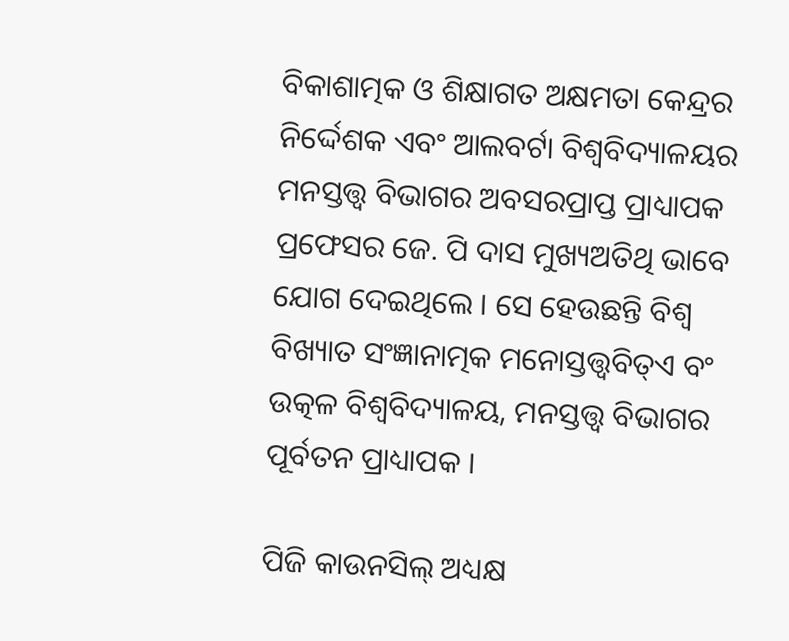ବିକାଶାତ୍ମକ ଓ ଶିକ୍ଷାଗତ ଅକ୍ଷମତା କେନ୍ଦ୍ରର ନିର୍ଦ୍ଦେଶକ ଏବଂ ଆଲବର୍ଟା ବିଶ୍ୱବିଦ୍ୟାଳୟର ମନସ୍ତତ୍ତ୍ୱ ବିଭାଗର ଅବସରପ୍ରାପ୍ତ ପ୍ରାଧ୍ୟାପକ ପ୍ରଫେସର ଜେ. ପି ଦାସ ମୁଖ୍ୟଅତିଥି ଭାବେ ଯୋଗ ଦେଇଥିଲେ । ସେ ହେଉଛନ୍ତି ବିଶ୍ୱ ବିଖ୍ୟାତ ସଂଜ୍ଞାନାତ୍ମକ ମନୋସ୍ତତ୍ତ୍ୱବିତ୍ଏ ବଂ ଉତ୍କଳ ବିଶ୍ଵବିଦ୍ୟାଳୟ, ମନସ୍ତତ୍ତ୍ୱ ବିଭାଗର ପୂର୍ବତନ ପ୍ରାଧ୍ୟାପକ ।

ପିଜି କାଉନସିଲ୍ ଅଧ୍ୟକ୍ଷ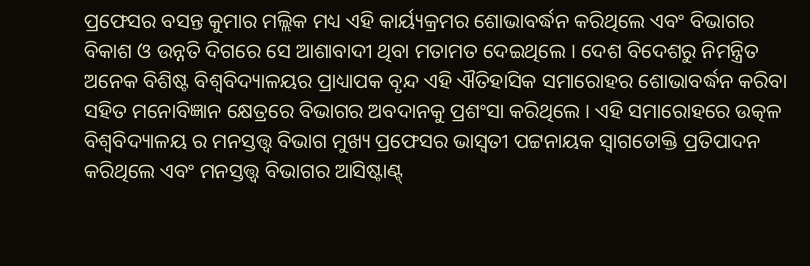ପ୍ରଫେସର ବସନ୍ତ କୁମାର ମଲ୍ଲିକ ମଧ୍ୟ ଏହି କାର୍ୟ୍ୟକ୍ରମର ଶୋଭାବର୍ଦ୍ଧନ କରିଥିଲେ ଏବଂ ବିଭାଗର ବିକାଶ ଓ ଉନ୍ନତି ଦିଗରେ ସେ ଆଶାବାଦୀ ଥିବା ମତାମତ ଦେଇଥିଲେ । ଦେଶ ବିଦେଶରୁ ନିମନ୍ତ୍ରିତ ଅନେକ ବିଶିଷ୍ଟ ବିଶ୍ଵବିଦ୍ୟାଳୟର ପ୍ରାଧ୍ୟାପକ ବୃନ୍ଦ ଏହି ଐତିହାସିକ ସମାରୋହର ଶୋଭାବର୍ଦ୍ଧନ କରିବା ସହିତ ମନୋବିଜ୍ଞାନ କ୍ଷେତ୍ରରେ ବିଭାଗର ଅବଦାନକୁ ପ୍ରଶଂସା କରିଥିଲେ । ଏହି ସମାରୋହରେ ଉତ୍କଳ ବିଶ୍ଵବିଦ୍ୟାଳୟ ର ମନସ୍ତତ୍ତ୍ୱ ବିଭାଗ ମୁଖ୍ୟ ପ୍ରଫେସର ଭାସ୍ବତୀ ପଟ୍ଟନାୟକ ସ୍ବାଗତୋକ୍ତି ପ୍ରତିପାଦନ କରିଥିଲେ ଏବଂ ମନସ୍ତତ୍ତ୍ୱ ବିଭାଗର ଆସିଷ୍ଟାଣ୍ଟ୍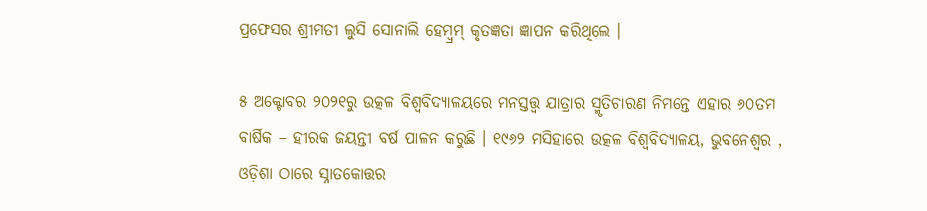ପ୍ରଫେସର ଶ୍ରୀମତୀ ଲୁସି ସୋନାଲି ହେମ୍ବ୍ରମ୍ କୃତଜ୍ଞତା ଜ୍ଞାପନ କରିଥିଲେ ।

୫ ଅକ୍ଟୋବର ୨୦୨୧ରୁ ଉତ୍କଳ ବିଶ୍ଵବିଦ୍ୟାଳୟରେ ମନସ୍ତତ୍ତ୍ୱ ଯାତ୍ରାର ସ୍ମୃତିଚାରଣ ନିମନ୍ତେ ଏହାର ୬୦ତମ ବାର୍ଷିକ – ହୀରକ ଜୟନ୍ତୀ ବର୍ଷ ପାଳନ କରୁଛି । ୧୯୬୨ ମସିହାରେ ଉତ୍କଳ ବିଶ୍ଵବିଦ୍ୟାଳୟ, ଭୁବନେଶ୍ୱର , ଓଡ଼ିଶା ଠାରେ ସ୍ନାତକୋତ୍ତର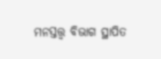ମନସ୍ତତ୍ତ୍ୱ ବିଭାଗ ସ୍ଥାପିତ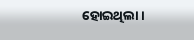ହୋଇଥିଲା ।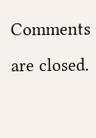Comments are closed.